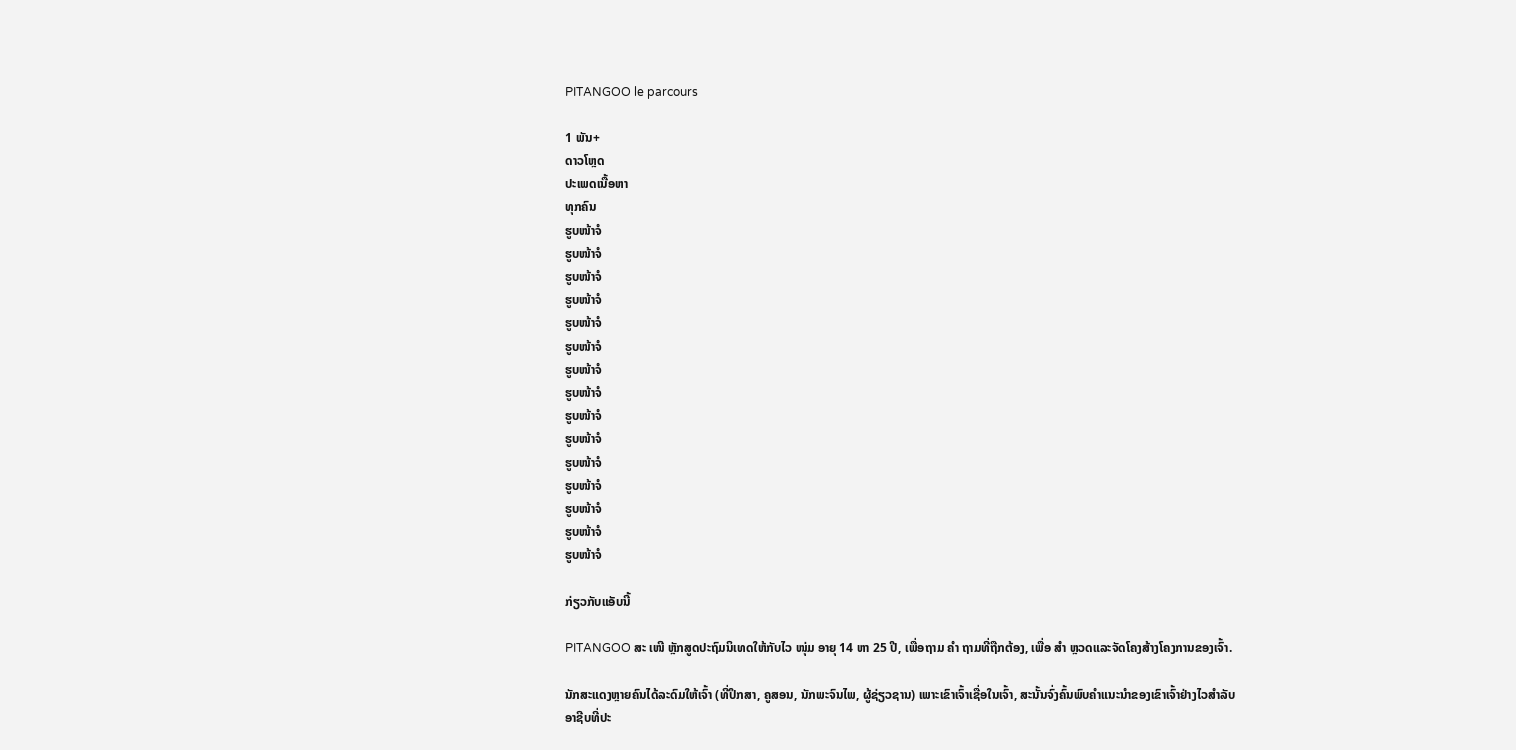PITANGOO le parcours

1 ພັນ+
ດາວໂຫຼດ
ປະເພດເນື້ອຫາ
ທຸກຄົນ
ຮູບໜ້າຈໍ
ຮູບໜ້າຈໍ
ຮູບໜ້າຈໍ
ຮູບໜ້າຈໍ
ຮູບໜ້າຈໍ
ຮູບໜ້າຈໍ
ຮູບໜ້າຈໍ
ຮູບໜ້າຈໍ
ຮູບໜ້າຈໍ
ຮູບໜ້າຈໍ
ຮູບໜ້າຈໍ
ຮູບໜ້າຈໍ
ຮູບໜ້າຈໍ
ຮູບໜ້າຈໍ
ຮູບໜ້າຈໍ

ກ່ຽວກັບແອັບນີ້

PITANGOO ສະ ເໜີ ຫຼັກສູດປະຖົມນິເທດໃຫ້ກັບໄວ ໜຸ່ມ ອາຍຸ 14 ຫາ 25 ປີ, ເພື່ອຖາມ ຄຳ ຖາມທີ່ຖືກຕ້ອງ, ເພື່ອ ສຳ ຫຼວດແລະຈັດໂຄງສ້າງໂຄງການຂອງເຈົ້າ.

ນັກສະແດງຫຼາຍຄົນໄດ້ລະດົມໃຫ້ເຈົ້າ (ທີ່ປຶກສາ, ຄູສອນ, ນັກພະຈົນໄພ, ຜູ້ຊ່ຽວຊານ) ເພາະເຂົາເຈົ້າເຊື່ອໃນເຈົ້າ, ສະນັ້ນຈົ່ງຄົ້ນພົບຄໍາແນະນໍາຂອງເຂົາເຈົ້າຢ່າງໄວສໍາລັບອາຊີບທີ່ປະ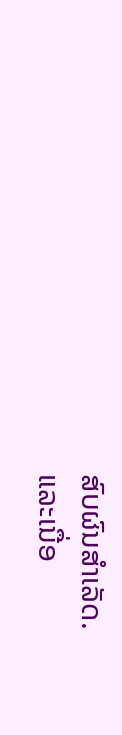ສົບຜົນສໍາເລັດ.
ແລະເນື່ອ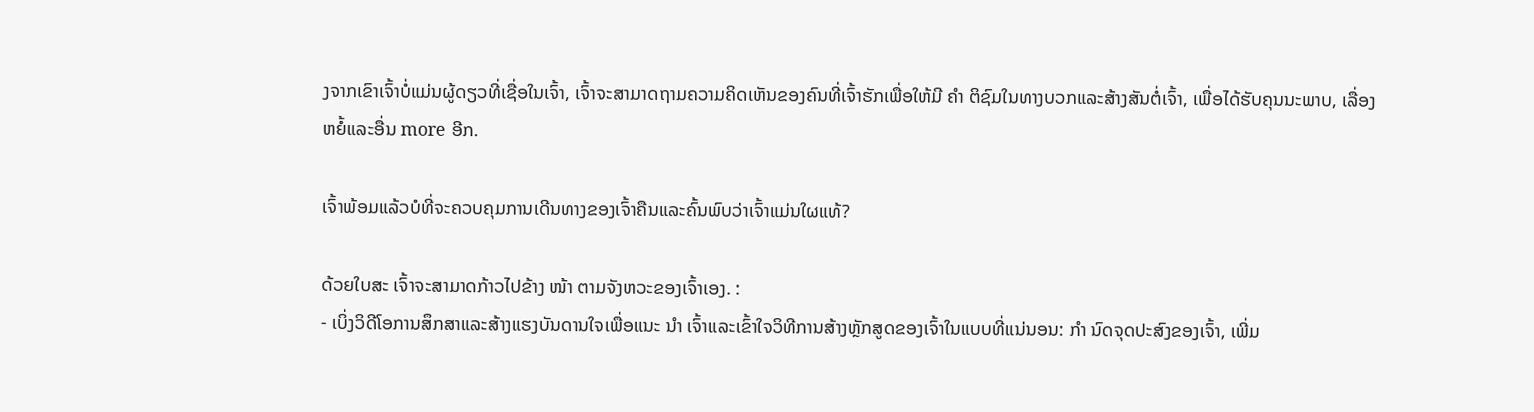ງຈາກເຂົາເຈົ້າບໍ່ແມ່ນຜູ້ດຽວທີ່ເຊື່ອໃນເຈົ້າ, ເຈົ້າຈະສາມາດຖາມຄວາມຄິດເຫັນຂອງຄົນທີ່ເຈົ້າຮັກເພື່ອໃຫ້ມີ ຄຳ ຕິຊົມໃນທາງບວກແລະສ້າງສັນຕໍ່ເຈົ້າ, ເພື່ອໄດ້ຮັບຄຸນນະພາບ, ເລື່ອງຫຍໍ້ແລະອື່ນ more ອີກ.

ເຈົ້າພ້ອມແລ້ວບໍທີ່ຈະຄວບຄຸມການເດີນທາງຂອງເຈົ້າຄືນແລະຄົ້ນພົບວ່າເຈົ້າແມ່ນໃຜແທ້?

ດ້ວຍໃບສະ ເຈົ້າຈະສາມາດກ້າວໄປຂ້າງ ໜ້າ ຕາມຈັງຫວະຂອງເຈົ້າເອງ. :
- ເບິ່ງວິດີໂອການສຶກສາແລະສ້າງແຮງບັນດານໃຈເພື່ອແນະ ນຳ ເຈົ້າແລະເຂົ້າໃຈວິທີການສ້າງຫຼັກສູດຂອງເຈົ້າໃນແບບທີ່ແນ່ນອນ: ກຳ ນົດຈຸດປະສົງຂອງເຈົ້າ, ເພີ່ມ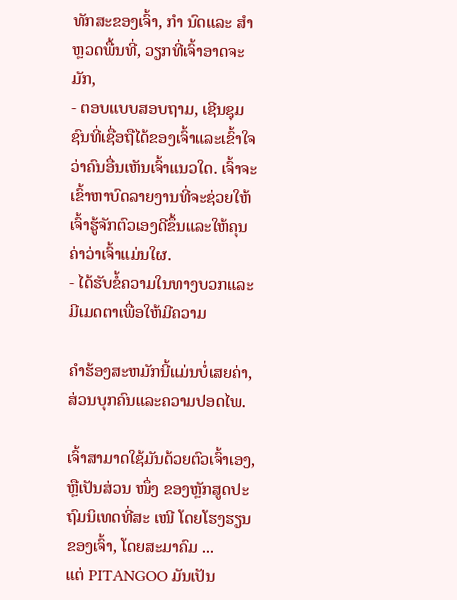ທັກສະຂອງເຈົ້າ, ກຳ ນົດແລະ ສຳ ຫຼວດພື້ນທີ່, ວຽກທີ່ເຈົ້າອາດຈະມັກ,
- ຕອບແບບສອບຖາມ, ເຊີນຊຸມຊົນທີ່ເຊື່ອຖືໄດ້ຂອງເຈົ້າແລະເຂົ້າໃຈວ່າຄົນອື່ນເຫັນເຈົ້າແນວໃດ. ເຈົ້າຈະເຂົ້າຫາບົດລາຍງານທີ່ຈະຊ່ວຍໃຫ້ເຈົ້າຮູ້ຈັກຕົວເອງດີຂຶ້ນແລະໃຫ້ຄຸນຄ່າວ່າເຈົ້າແມ່ນໃຜ.
- ໄດ້ຮັບຂໍ້ຄວາມໃນທາງບວກແລະມີເມດຕາເພື່ອໃຫ້ມີຄວາມ

ຄໍາຮ້ອງສະຫມັກນີ້ແມ່ນບໍ່ເສຍຄ່າ, ສ່ວນບຸກຄົນແລະຄວາມປອດໄພ.

ເຈົ້າສາມາດໃຊ້ມັນດ້ວຍຕົວເຈົ້າເອງ, ຫຼືເປັນສ່ວນ ໜຶ່ງ ຂອງຫຼັກສູດປະຖົມນິເທດທີ່ສະ ເໜີ ໂດຍໂຮງຮຽນຂອງເຈົ້າ, ໂດຍສະມາຄົມ ...
ແຕ່ PITANGOO ມັນເປັນ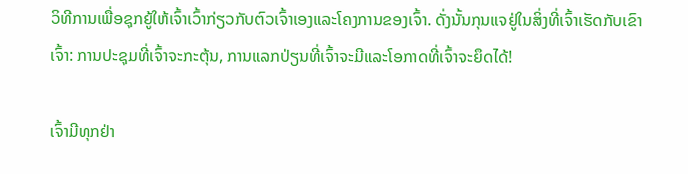ວິທີການເພື່ອຊຸກຍູ້ໃຫ້ເຈົ້າເວົ້າກ່ຽວກັບຕົວເຈົ້າເອງແລະໂຄງການຂອງເຈົ້າ. ດັ່ງນັ້ນກຸນແຈຢູ່ໃນສິ່ງທີ່ເຈົ້າເຮັດກັບເຂົາເຈົ້າ: ການປະຊຸມທີ່ເຈົ້າຈະກະຕຸ້ນ, ການແລກປ່ຽນທີ່ເຈົ້າຈະມີແລະໂອກາດທີ່ເຈົ້າຈະຍຶດໄດ້!

ເຈົ້າມີທຸກຢ່າ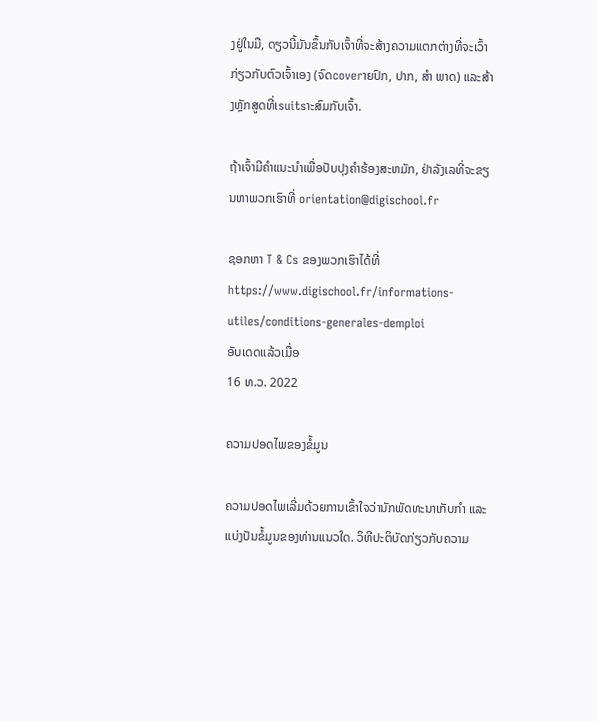ງຢູ່ໃນມື, ດຽວນີ້ມັນຂຶ້ນກັບເຈົ້າທີ່ຈະສ້າງຄວາມແຕກຕ່າງທີ່ຈະເວົ້າກ່ຽວກັບຕົວເຈົ້າເອງ (ຈົດcoverາຍປົກ, ປາກ, ສຳ ພາດ) ແລະສ້າງຫຼັກສູດທີ່ເsuitsາະສົມກັບເຈົ້າ.

ຖ້າເຈົ້າມີຄໍາແນະນໍາເພື່ອປັບປຸງຄໍາຮ້ອງສະຫມັກ, ຢ່າລັງເລທີ່ຈະຂຽນຫາພວກເຮົາທີ່ orientation@digischool.fr

ຊອກຫາ T & Cs ຂອງພວກເຮົາໄດ້ທີ່ https://www.digischool.fr/informations-utiles/conditions-generales-demploi
ອັບເດດແລ້ວເມື່ອ
16 ທ.ວ. 2022

ຄວາມປອດໄພຂອງຂໍ້ມູນ

ຄວາມປອດໄພເລີ່ມດ້ວຍການເຂົ້າໃຈວ່ານັກພັດທະນາເກັບກຳ ແລະ ແບ່ງປັນຂໍ້ມູນຂອງທ່ານແນວໃດ. ວິທີປະຕິບັດກ່ຽວກັບຄວາມ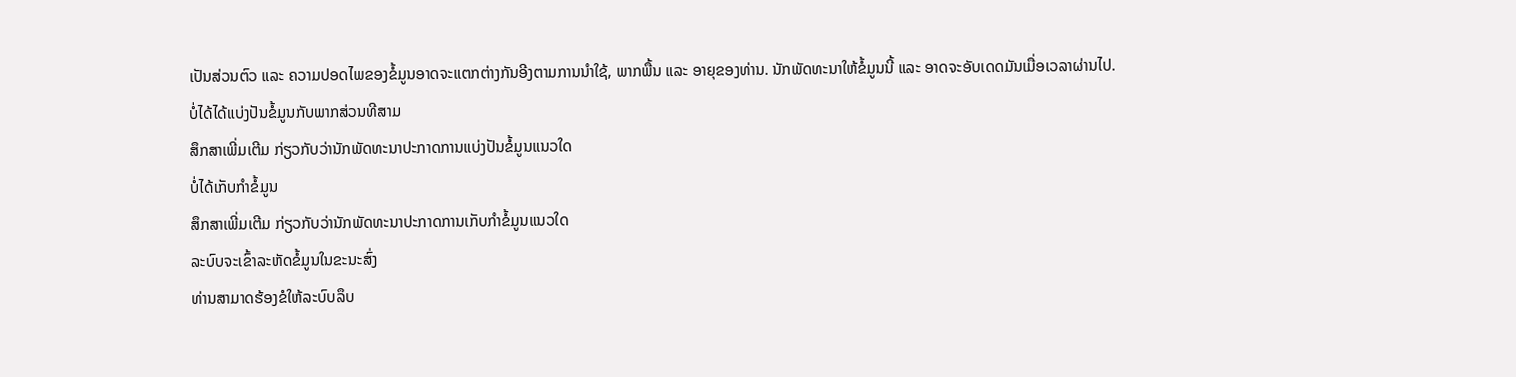ເປັນສ່ວນຕົວ ແລະ ຄວາມປອດໄພຂອງຂໍ້ມູນອາດຈະແຕກຕ່າງກັນອີງຕາມການນຳໃຊ້, ພາກພື້ນ ແລະ ອາຍຸຂອງທ່ານ. ນັກພັດທະນາໃຫ້ຂໍ້ມູນນີ້ ແລະ ອາດຈະອັບເດດມັນເມື່ອເວລາຜ່ານໄປ.
ບໍ່ໄດ້ໄດ້ແບ່ງປັນຂໍ້ມູນກັບພາກສ່ວນທີສາມ
ສຶກສາເພີ່ມເຕີມ ກ່ຽວກັບວ່ານັກພັດທະນາປະກາດການແບ່ງປັນຂໍ້ມູນແນວໃດ
ບໍ່ໄດ້ເກັບກຳຂໍ້ມູນ
ສຶກສາເພີ່ມເຕີມ ກ່ຽວກັບວ່ານັກພັດທະນາປະກາດການເກັບກຳຂໍ້ມູນແນວໃດ
ລະບົບຈະເຂົ້າລະຫັດຂໍ້ມູນໃນຂະນະສົ່ງ
ທ່ານສາມາດຮ້ອງຂໍໃຫ້ລະບົບລຶບ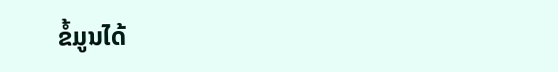ຂໍ້ມູນໄດ້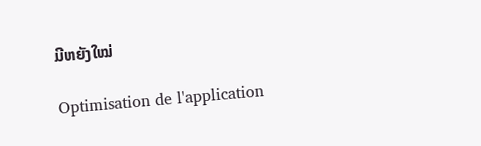ມີຫຍັງໃໝ່

Optimisation de l'application